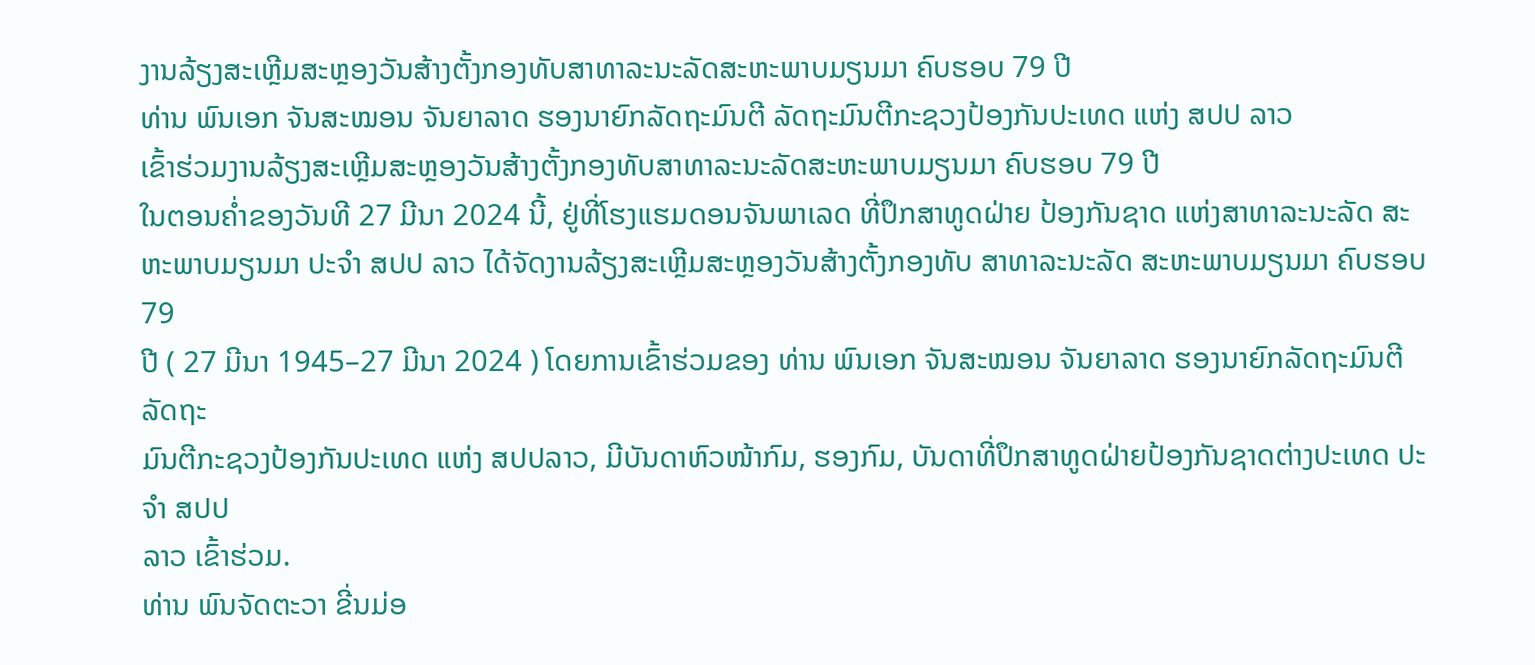ງານລ້ຽງສະເຫຼີມສະຫຼອງວັນສ້າງຕັ້ງກອງທັບສາທາລະນະລັດສະຫະພາບມຽນມາ ຄົບຮອບ 79 ປີ
ທ່ານ ພົນເອກ ຈັນສະໝອນ ຈັນຍາລາດ ຮອງນາຍົກລັດຖະມົນຕີ ລັດຖະມົນຕີກະຊວງປ້ອງກັນປະເທດ ແຫ່ງ ສປປ ລາວ
ເຂົ້າຮ່ວມງານລ້ຽງສະເຫຼີມສະຫຼອງວັນສ້າງຕັ້ງກອງທັບສາທາລະນະລັດສະຫະພາບມຽນມາ ຄົບຮອບ 79 ປີ
ໃນຕອນຄໍ່າຂອງວັນທີ 27 ມີນາ 2024 ນີ້, ຢູ່ທີ່ໂຮງແຮມດອນຈັນພາເລດ ທີ່ປຶກສາທູດຝ່າຍ ປ້ອງກັນຊາດ ແຫ່ງສາທາລະນະລັດ ສະ
ຫະພາບມຽນມາ ປະຈໍາ ສປປ ລາວ ໄດ້ຈັດງານລ້ຽງສະເຫຼີມສະຫຼອງວັນສ້າງຕັ້ງກອງທັບ ສາທາລະນະລັດ ສະຫະພາບມຽນມາ ຄົບຮອບ 79
ປີ ( 27 ມີນາ 1945–27 ມີນາ 2024 ) ໂດຍການເຂົ້າຮ່ວມຂອງ ທ່ານ ພົນເອກ ຈັນສະໝອນ ຈັນຍາລາດ ຮອງນາຍົກລັດຖະມົນຕີ ລັດຖະ
ມົນຕີກະຊວງປ້ອງກັນປະເທດ ແຫ່ງ ສປປລາວ, ມີບັນດາຫົວໜ້າກົມ, ຮອງກົມ, ບັນດາທີ່ປຶກສາທູດຝ່າຍປ້ອງກັນຊາດຕ່າງປະເທດ ປະຈໍາ ສປປ
ລາວ ເຂົ້າຮ່ວມ.
ທ່ານ ພົນຈັດຕະວາ ຂີ່ນມ່ອ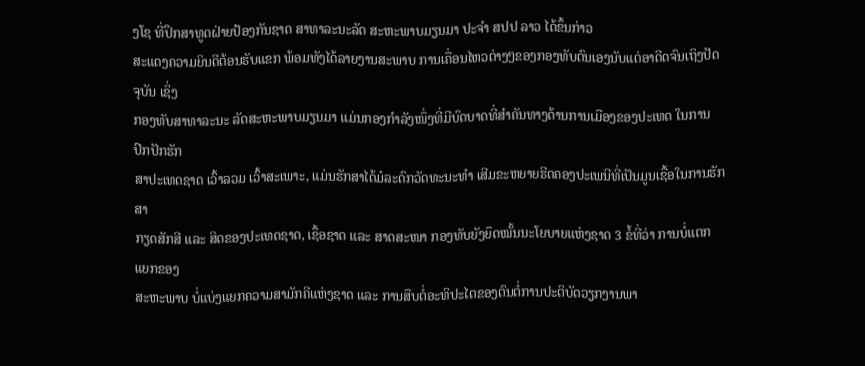ງໂຊ ທີ່ປຶກສາທູດຝ່າຍປ້ອງກັນຊາດ ສາທາລະນະລັດ ສະຫະພາບມຽນມາ ປະຈຳ ສປປ ລາວ ໄດ້ຂຶ້ນກ່າວ
ສະແດງຄວາມຍິນດີຕ້ອນຮັບແຂກ ພ້ອມທັງໄດ້ລາຍງານສະພາບ ການເຄື່ອນໄຫວຕ່າງໆຂອງກອງທັບຕົນເອງນັບແຕ່ອາດີດຈົນເຖິງປັດຈຸບັນ ເຊິ່ງ
ກອງທັບສາທາລະນະ ລັດສະຫະພາບມຽນມາ ແມ່ນກອງກໍາລັງໜຶ່ງທີ່ມີບົດບາດທີ່ສໍາຄັນທາງດ້ານການເມືອງຂອງປະເທດ ໃນການປົກປັກຮັກ
ສາປະເທດຊາດ ເວົ້າລວມ ເວົ້າສະເພາະ, ແມ່ນຮັກສາໄດ້ມໍລະດົກວັດທະນະທໍາ ເສີມຂະຫຍາຍຮີດຄອງປະເພນີທີ່ເປັນມູນເຊື້ອໃນການຮັກສາ
ກຽດສັກສີ ແລະ ສິດຂອງປະເທດຊາດ, ເຊື້ອຊາດ ແລະ ສາດສະໜາ ກອງທັບຍັງຍຶດໝັ້ນນະໂຍບາຍແຫ່ງຊາດ 3 ຂໍ້ທີ່ວ່າ ການບໍ່ແຕກແຍກຂອງ
ສະຫະພາບ ບໍ່ແບ່ງແຍກຄວາມສາມັກຄີແຫ່ງຊາດ ແລະ ການສືບຕໍ່ອະທິປະໄຕຂອງຕົນຕໍ່ການປະຕິບັດວຽກງານພາ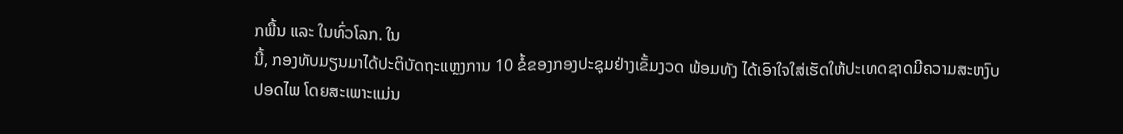ກພື້ນ ແລະ ໃນທົ່ວໂລກ. ໃນ
ນີ້, ກອງທັບມຽນມາໄດ້ປະຕິບັດຖະແຫຼງການ 10 ຂໍ້ຂອງກອງປະຊຸມຢ່າງເຂັ້ມງວດ ພ້ອມທັງ ໄດ້ເອົາໃຈໃສ່ເຮັດໃຫ້ປະເທດຊາດມີຄວາມສະຫງົບ
ປອດໄພ ໂດຍສະເພາະແມ່ນ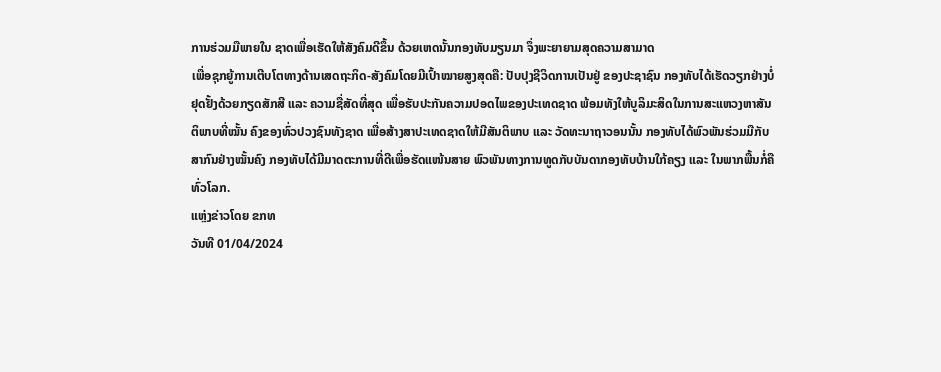ການຮ່ວມມືພາຍໃນ ຊາດເພື່ອເຮັດໃຫ້ສັງຄົມດີຂຶ້ນ ດ້ວຍເຫດນັ້ນກອງທັບມຽນມາ ຈຶ່ງພະຍາຍາມສຸດຄວາມສາມາດ
ເພື່ອຊຸກຍູ້ການເຕີບໂຕທາງດ້ານເສດຖະກິດ-ສັງຄົມໂດຍມີເປົ້າໝາຍສູງສຸດຄື: ປັບປຸງຊີວິດການເປັນຢູ່ ຂອງປະຊາຊົນ ກອງທັບໄດ້ເຮັດວຽກຢ່າງບໍ່
ຢຸດຢັ້ງດ້ວຍກຽດສັກສີ ແລະ ຄວາມຊື່ສັດທີ່ສຸດ ເພື່ອຮັບປະກັນຄວາມປອດໄພຂອງປະເທດຊາດ ພ້ອມທັງໃຫ້ບູລິມະສິດໃນການສະແຫວງຫາສັນ
ຕິພາບທີ່ໝັ້ນ ຄົງຂອງທົ່ວປວງຊົນທັງຊາດ ເພື່ອສ້າງສາປະເທດຊາດໃຫ້ມີສັນຕິພາບ ແລະ ວັດທະນາຖາວອນນັ້ນ ກອງທັບໄດ້ພົວພັນຮ່ວມມືກັບ
ສາກົນຢ່າງໝັ້ນຄົງ ກອງທັບໄດ້ມີມາດຕະການທີ່ດີເພື່ອຮັດແໜ້ນສາຍ ພົວພັນທາງການທູດກັບບັນດາກອງທັບບ້ານໃກ້ຄຽງ ແລະ ໃນພາກພື້ນກໍ່ຄື
ທົ່ວໂລກ.
ແຫຼ່ງຂ່າວໂດຍ ຂກທ
ວັນທີ 01/04/2024